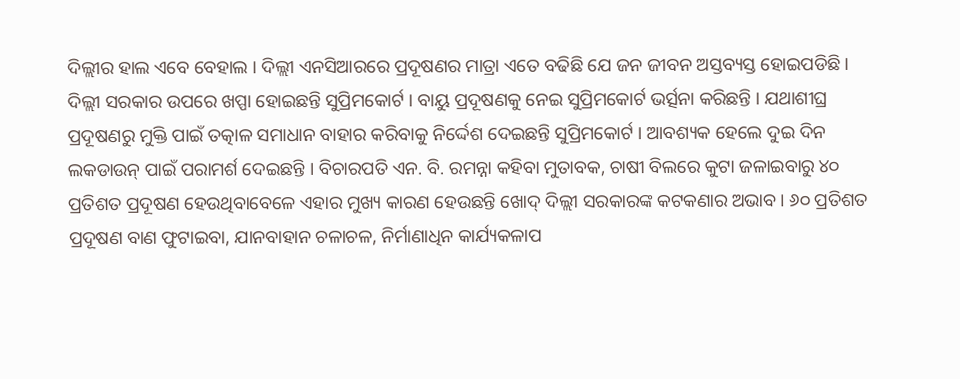ଦିଲ୍ଲୀର ହାଲ ଏବେ ବେହାଲ । ଦିଲ୍ଲୀ ଏନସିଆରରେ ପ୍ରଦୂଷଣର ମାତ୍ରା ଏତେ ବଢିଛି ଯେ ଜନ ଜୀବନ ଅସ୍ତବ୍ୟସ୍ତ ହୋଇପଡିଛି । ଦିଲ୍ଲୀ ସରକାର ଉପରେ ଖପ୍ପା ହୋଇଛନ୍ତି ସୁପ୍ରିମକୋର୍ଟ । ବାୟୁ ପ୍ରଦୂଷଣକୁ ନେଇ ସୁପ୍ରିମକୋର୍ଟ ଭର୍ତ୍ସନା କରିଛନ୍ତି । ଯଥାଶୀଘ୍ର ପ୍ରଦୂଷଣରୁ ମୁକ୍ତି ପାଇଁ ତତ୍କାଳ ସମାଧାନ ବାହାର କରିବାକୁ ନିର୍ଦ୍ଦେଶ ଦେଇଛନ୍ତି ସୁପ୍ରିମକୋର୍ଟ । ଆବଶ୍ୟକ ହେଲେ ଦୁଇ ଦିନ ଲକଡାଉନ୍ ପାଇଁ ପରାମର୍ଶ ଦେଇଛନ୍ତି । ବିଚାରପତି ଏନ. ବି. ରମନ୍ନା କହିବା ମୁତାବକ, ଚାଷୀ ବିଲରେ କୁଟା ଜଳାଇବାରୁ ୪୦ ପ୍ରତିଶତ ପ୍ରଦୂଷଣ ହେଉଥିବାବେଳେ ଏହାର ମୁଖ୍ୟ କାରଣ ହେଉଛନ୍ତି ଖୋଦ୍ ଦିଲ୍ଲୀ ସରକାରଙ୍କ କଟକଣାର ଅଭାବ । ୬୦ ପ୍ରତିଶତ ପ୍ରଦୂଷଣ ବାଣ ଫୁଟାଇବା, ଯାନବାହାନ ଚଳାଚଳ, ନିର୍ମାଣାଧିନ କାର୍ଯ୍ୟକଳାପ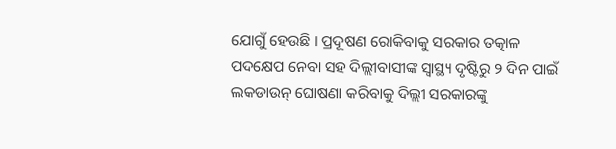ଯୋଗୁଁ ହେଉଛି । ପ୍ରଦୂଷଣ ରୋକିବାକୁ ସରକାର ତତ୍କାଳ ପଦକ୍ଷେପ ନେବା ସହ ଦିଲ୍ଲୀବାସୀଙ୍କ ସ୍ୱାସ୍ଥ୍ୟ ଦୃଷ୍ଟିରୁ ୨ ଦିନ ପାଇଁ ଲକଡାଉନ୍ ଘୋଷଣା କରିବାକୁ ଦିଲ୍ଲୀ ସରକାରଙ୍କୁ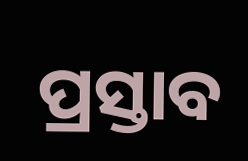ପ୍ରସ୍ତାବ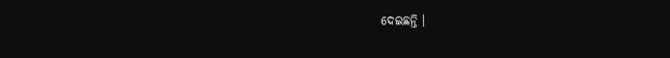ଦେଇଛନ୍ତି ।